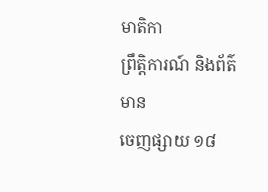មាតិកា
ព្រឹត្តិការណ៍ និងព័ត៌មាន
ចេញផ្សាយ ១៨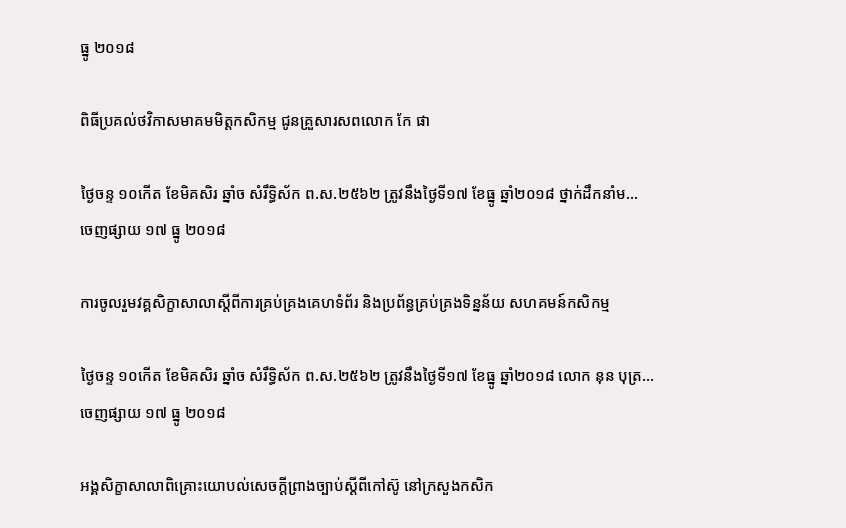ធ្នូ ២០១៨

ពិធីប្រគល់ថវិកាសមាគមមិត្តកសិកម្ម ជូនគ្រួសារសពលោក កែ ផា

ថ្ងៃចន្ទ ១០កើត ខែមិគសិរ ឆ្នាំច សំរឹទ្ធិស័ក ព.ស.២៥៦២ ត្រូវនឹងថ្ងៃទី១៧ ខែធ្នូ ឆ្នាំ២០១៨ ថ្នាក់ដឹកនាំម...
ចេញផ្សាយ ១៧ ធ្នូ ២០១៨

ការចូលរួមវគ្គសិក្ខាសាលាស្ដីពីការគ្រប់គ្រងគេហទំព័រ និងប្រព័ន្ធគ្រប់គ្រងទិន្នន័យ សហគមន៍កសិកម្ម

ថ្ងៃចន្ទ ១០កើត ខែមិគសិរ ឆ្នាំច សំរឹទ្ធិស័ក ព.ស.២៥៦២ ត្រូវនឹងថ្ងៃទី១៧ ខែធ្នូ ឆ្នាំ២០១៨ លោក នុន បុត្រ...
ចេញផ្សាយ ១៧ ធ្នូ ២០១៨

អង្គសិក្ខាសាលាពិគ្រោះយោបល់សេចក្តីព្រាងច្បាប់ស្តីពីកៅស៊ូ នៅក្រសួងកសិក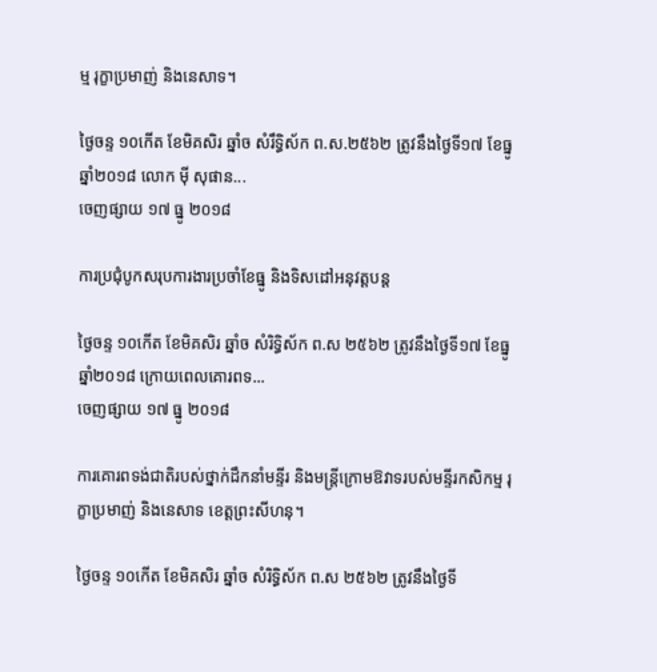ម្ម រុក្ខាប្រមាញ់ និងនេសាទ។

ថ្ងៃចន្ទ ១០កើត ខែមិគសិរ ឆ្នាំច សំរឹទ្ធិស័ក ព.ស.២៥៦២ ត្រូវនឹងថ្ងៃទី១៧ ខែធ្នូ ឆ្នាំ២០១៨ លោក ម៉ី សុផាន...
ចេញផ្សាយ ១៧ ធ្នូ ២០១៨

ការប្រជុំបូកសរុបការងារប្រចាំខែធ្នូ និងទិសដៅអនុវត្តបន្ត

ថ្ងៃចន្ទ ១០កើត ខែមិគសិរ ឆ្នាំច សំរិទ្ធិស័ក ព.ស ២៥៦២ ត្រូវនឹងថ្ងៃទី១៧ ខែធ្នូ ឆ្នាំ២០១៨ ក្រោយពេលគោរពទ...
ចេញផ្សាយ ១៧ ធ្នូ ២០១៨

ការគោរពទង់ជាតិរបស់ថ្នាក់ដឹកនាំមន្ទីរ និងមន្ត្រីក្រោមឱវាទរបស់មន្ទីរកសិកម្ម រុក្ខាប្រមាញ់ និងនេសាទ ខេត្តព្រះសីហនុ។

ថ្ងៃចន្ទ ១០កើត ខែមិគសិរ ឆ្នាំច សំរិទ្ធិស័ក ព.ស ២៥៦២ ត្រូវនឹងថ្ងៃទី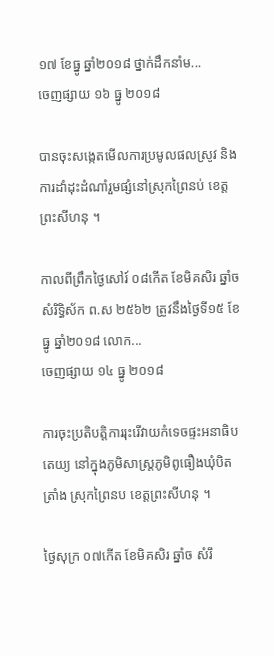១៧ ខែធ្នូ ឆ្នាំ២០១៨ ថ្នាក់ដឹកនាំម...
ចេញផ្សាយ ១៦ ធ្នូ ២០១៨

បានចុះសង្កេតមេីលការប្រមូលផលស្រូវ និងការដាំដុះដំណាំរួមផ្សំនៅស្រុកព្រៃនប់ ខេត្តព្រះសីហនុ ។

កាលពីព្រឹកថ្ងៃសៅរ៍ ០៨កើត ខែមិគសិរ ឆ្នាំច សំរិទ្ធិស័ក ព.ស ២៥៦២ ត្រូវនឹងថ្ងៃទី១៥ ខែធ្នូ ឆ្នាំ២០១៨ លោក...
ចេញផ្សាយ ១៤ ធ្នូ ២០១៨

ការចុះប្រតិបត្តិការរុះរើវាយកំទេចផ្ទះអនាធិបតេយ្យ នៅក្នុងភូមិសាស្រ្តភូមិពូធឿងឃុំបិតត្រាំង ស្រុកព្រៃនប ខេត្តព្រះសីហនុ ។

ថ្ងៃសុក្រ ០៧កើត ខែមិគសិរ ឆ្នាំច សំរឹ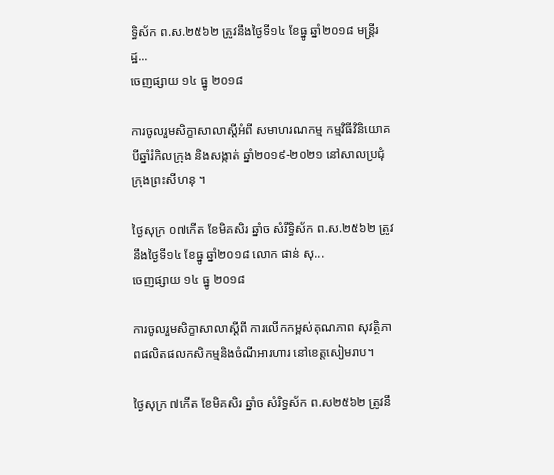ទ្ធិស័ក ព.ស.២៥៦២ ត្រូវនឹងថ្ងៃទី១៤ ខែធ្នូ ឆ្នាំ២០១៨ មន្ត្រីរដ្ឋ...
ចេញផ្សាយ ១៤ ធ្នូ ២០១៨

ការចូលរួមសិក្ខាសាលាស្តីអំពី សមាហរណកម្ម កម្មវិធីវិនិយោគបីឆ្នាំរំកិលក្រុង និងសង្កាត់ ឆ្នាំ២០១៩-២០២១ នៅសាលប្រជុំក្រុងព្រះសីហនុ ។

ថ្ងៃសុក្រ ០៧កើត ខែមិគសិរ ឆ្នាំច សំរឹទ្ធិស័ក ព.ស.២៥៦២ ត្រូវនឹងថ្ងៃទី១៤ ខែធ្នូ ឆ្នាំ២០១៨ លោក ផាន់ សុ...
ចេញផ្សាយ ១៤ ធ្នូ ២០១៨

ការចូលរួមសិក្ខាសាលាស្ដីពី ការលើកកម្ពស់គុណភាព សុវត្ថិភាពផលិតផលកសិកម្មនិងចំណីអារហារ នៅខេត្តសៀមរាប។

ថ្ងៃសុក្រ ៧កើត ខែមិគសិរ ឆ្នាំច សំរិទ្ធស័ក ព.ស២៥៦២ ត្រូវនឹ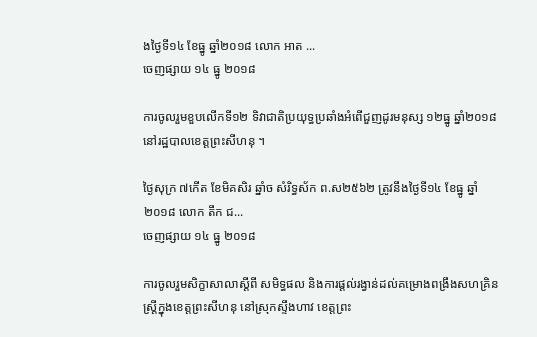ងថ្ងៃទី១៤ ខែធ្នូ ឆ្នាំ២០១៨ លោក អាត ...
ចេញផ្សាយ ១៤ ធ្នូ ២០១៨

ការចូលរួមខួបលើកទី១២ ទិវាជាតិប្រយុទ្ធប្រឆាំងអំពើជួញដូរមនុស្ស ១២ធ្នូ ឆ្នាំ២០១៨ នៅរដ្ឋបាលខេត្តព្រះសីហនុ ។

ថ្ងៃសុក្រ ៧កើត ខែមិគសិរ ឆ្នាំច សំរិទ្ធស័ក ព.ស២៥៦២ ត្រូវនឹងថ្ងៃទី១៤ ខែធ្នូ ឆ្នាំ២០១៨ លោក តឹក ជ...
ចេញផ្សាយ ១៤ ធ្នូ ២០១៨

ការចូលរួមសិក្ខាសាលាស្ដីពី សមិទ្ធផល និងការផ្តល់រង្វាន់ដល់គម្រោងពង្រឹងសហគ្រិនស្រ្តីក្នុងខេត្តព្រះសីហនុ នៅស្រុកស្ទឹងហាវ ខេត្តព្រះ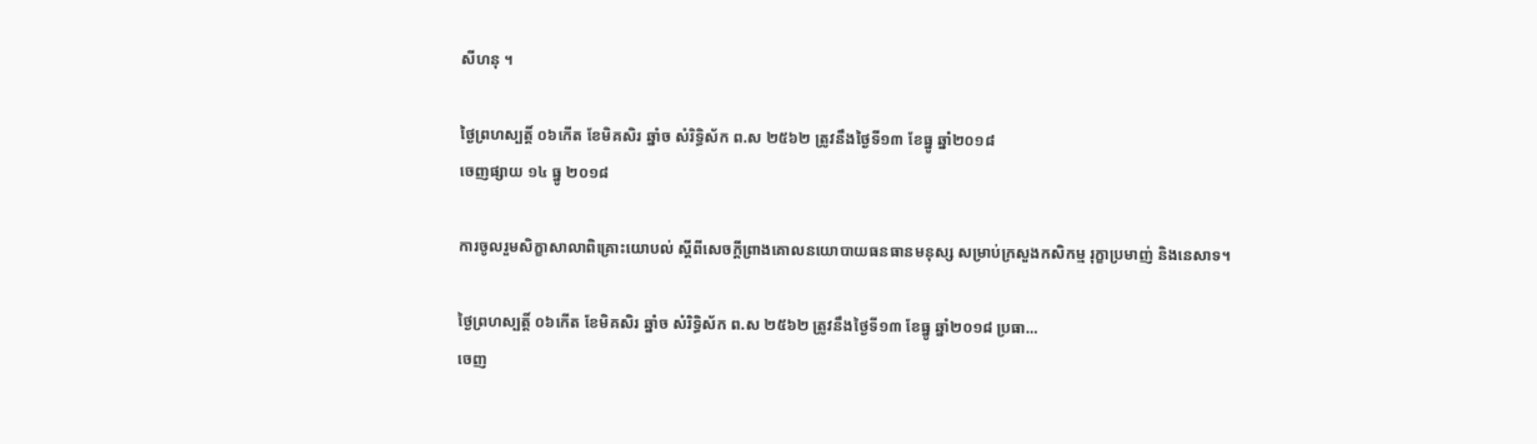សីហនុ ។

ថ្ងៃព្រហស្បត្តិ៍ ០៦កើត ខែមិគសិរ ឆ្នាំច សំរិទ្ធិស័ក ព.ស ២៥៦២ ត្រូវនឹងថ្ងៃទី១៣ ខែធ្នូ ឆ្នាំ២០១៨
ចេញផ្សាយ ១៤ ធ្នូ ២០១៨

ការចូលរួមសិក្ខាសាលាពិគ្រោះយោបល់ ស្តីពីសេចក្តីព្រាងគោលនយោបាយធនធានមនុស្ស សម្រាប់ក្រសួងកសិកម្ម រុក្ខាប្រមាញ់ និងនេសាទ។

ថ្ងៃព្រហស្បត្តិ៍ ០៦កើត ខែមិគសិរ ឆ្នាំច សំរិទ្ធិស័ក ព.ស ២៥៦២ ត្រូវនឹងថ្ងៃទី១៣ ខែធ្នូ ឆ្នាំ២០១៨ ប្រធា...
ចេញ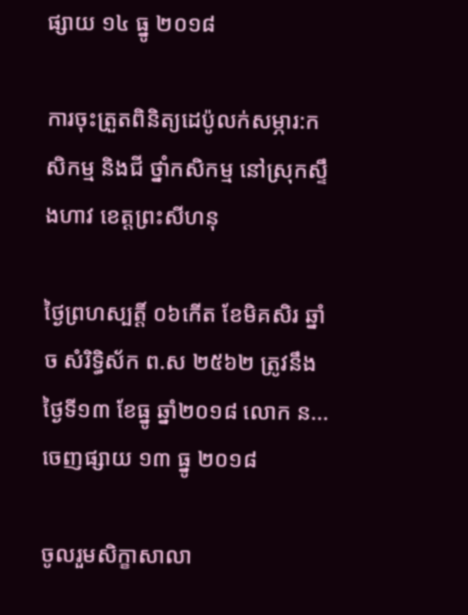ផ្សាយ ១៤ ធ្នូ ២០១៨

ការចុះត្រួតពិនិត្យដេប៉ូលក់សម្ភារ:កសិកម្ម និងជី ថ្នាំកសិកម្ម នៅស្រុកស្ទឹងហាវ ខេត្តព្រះសីហនុ

ថ្ងៃព្រហស្បត្តិ៍ ០៦កើត ខែមិគសិរ ឆ្នាំច សំរិទ្ធិស័ក ព.ស ២៥៦២ ត្រូវនឹងថ្ងៃទី១៣ ខែធ្នូ ឆ្នាំ២០១៨ លោក ន...
ចេញផ្សាយ ១៣ ធ្នូ ២០១៨

ចូលរួមសិក្ខាសាលា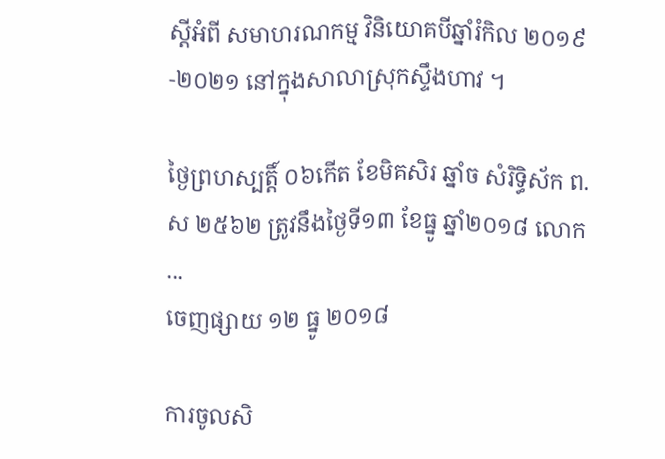ស្តីអំពី សមាហរណកម្ម វិនិយោគបីឆ្នាំរំកិល ២០១៩-២០២១ នៅក្នុងសាលាស្រុកស្ទឹងហាវ ។

ថ្ងៃព្រហស្បត្តិ៍ ០៦កើត ខែមិគសិរ ឆ្នាំច សំរិទ្ធិស័ក ព.ស ២៥៦២ ត្រូវនឹងថ្ងៃទី១៣ ខែធ្នូ ឆ្នាំ២០១៨ លោក ...
ចេញផ្សាយ ១២ ធ្នូ ២០១៨

ការចូលសិ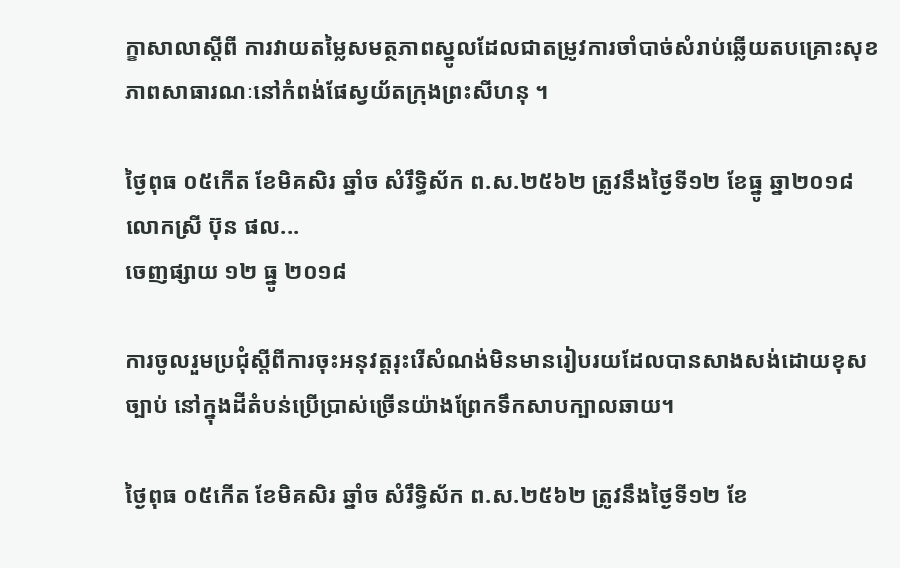ក្ខាសាលាស្តីពី ការវាយតម្លៃសមត្ថភាពស្នូលដែលជាតម្រូវការចាំបាច់សំរាប់ឆ្លើយតបគ្រោះសុខភាពសាធារណៈនៅកំពង់ផែស្វយ័តក្រុងព្រះសីហនុ ។

ថ្ងៃពុធ ០៥កើត ខែមិគសិរ ឆ្នាំច សំរឹទ្ធិស័ក ព.ស.២៥៦២ ត្រូវនឹងថ្ងៃទី១២ ខែធ្នូ ឆ្នា២០១៨ លោកស្រី ប៊ុន ផល...
ចេញផ្សាយ ១២ ធ្នូ ២០១៨

ការចូលរួមប្រជុំស្តីពីការចុះអនុវត្តរុះរើសំណង់មិនមានរៀបរយដែលបានសាងសង់ដោយខុសច្បាប់ នៅក្នុងដីតំបន់ប្រើប្រាស់ច្រើនយ៉ាងព្រែកទឹកសាបក្បាលឆាយ។

ថ្ងៃពុធ ០៥កើត ខែមិគសិរ ឆ្នាំច សំរឹទ្ធិស័ក ព.ស.២៥៦២ ត្រូវនឹងថ្ងៃទី១២ ខែ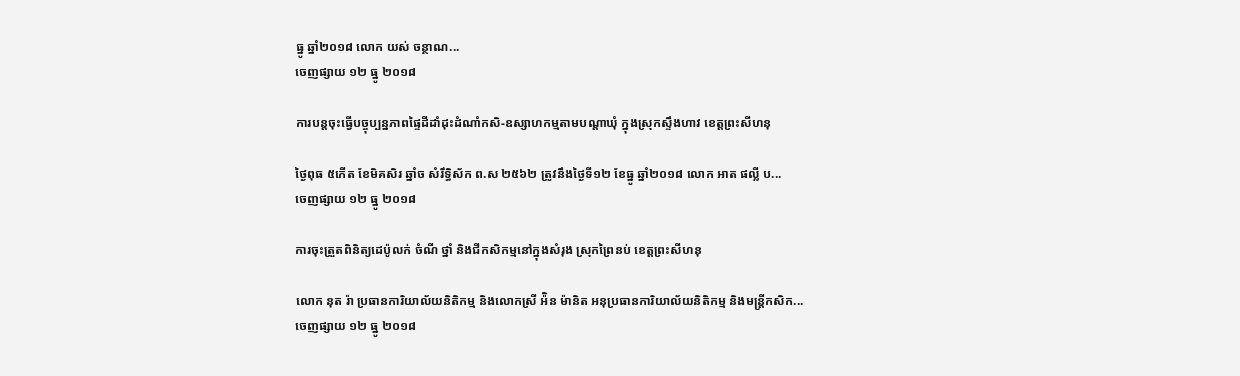ធ្នូ ឆ្នាំ២០១៨ លោក យស់ ចន្ថាណ...
ចេញផ្សាយ ១២ ធ្នូ ២០១៨

ការបន្តចុះធ្វេីបច្ចុប្បន្នភាពផ្ទៃដីដាំដុះដំណាំកសិ-ឧស្សាហកម្មតាមបណ្តាឃុំ ក្នុងស្រុកស្ទឹងហាវ ខេត្តព្រះសីហនុ

ថ្ងៃពុធ ៥កើត ខែមិគសិរ ឆ្នាំច សំរឹទ្ធិស័ក ព.ស ២៥៦២ ត្រូវនឹងថ្ងៃទី១២ ខែធ្នូ ឆ្នាំ២០១៨ លោក អាត ផល្លី ប...
ចេញផ្សាយ ១២ ធ្នូ ២០១៨

ការចុះត្រួតពិនិត្យដេប៉ូលក់ ចំណី ថ្នាំ និងជីកសិកម្មនៅក្នុងសំរុង ស្រុកព្រៃនប់ ខេត្តព្រះសីហនុ

លោក នុត រ៉ា ប្រធានការិយាល័យនិតិកម្ម និងលោកស្រី អ៉ិន ម៉ានិត អនុប្រធានការិយាល័យនិតិកម្ម និងមន្ត្រីកសិក...
ចេញផ្សាយ ១២ ធ្នូ ២០១៨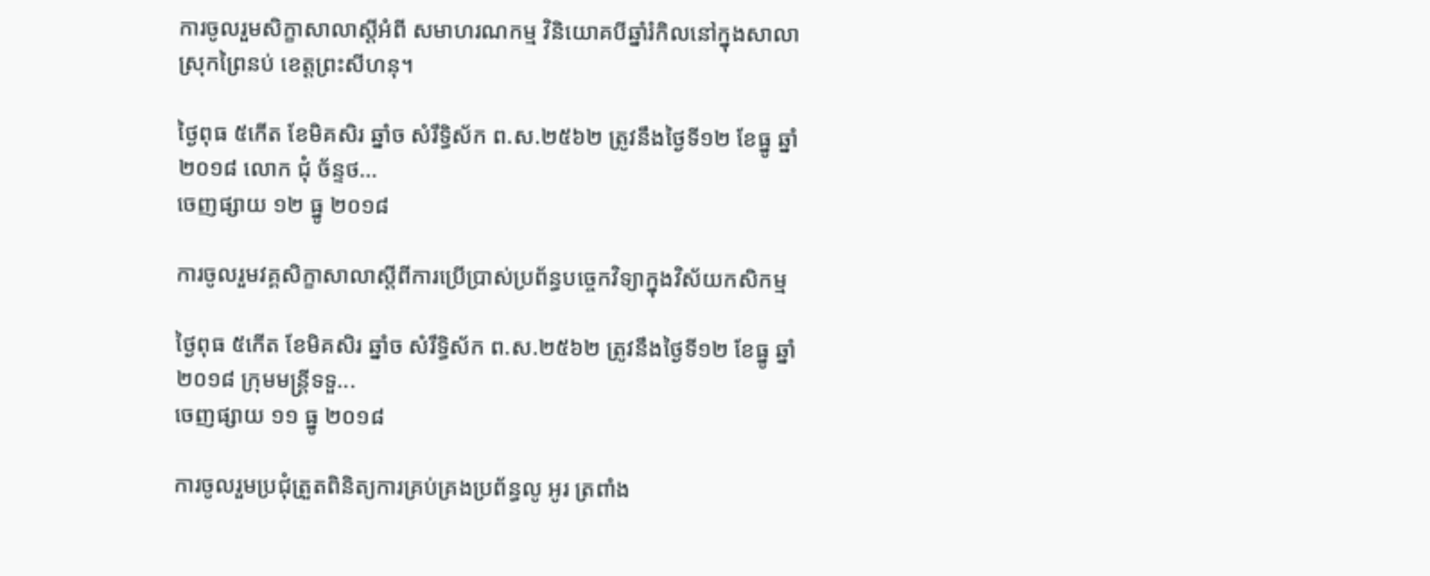ការចូលរួមសិក្ខាសាលាស្តីអំពី សមាហរណកម្ម វិនិយោគបីឆ្នាំរំកិលនៅក្នុងសាលាស្រុកព្រៃនប់ ខេត្តព្រះសីហនុ។

ថ្ងៃពុធ ៥កើត ខែមិគសិរ ឆ្នាំច សំរឹទ្ធិស័ក ព.ស.២៥៦២ ត្រូវនឹងថ្ងៃទី១២ ខែធ្នូ ឆ្នាំ២០១៨ លោក ជុំ ច័ន្ទថ...
ចេញផ្សាយ ១២ ធ្នូ ២០១៨

ការចូលរួមវគ្គសិក្ខាសាលាស្តីពីការប្រើប្រាស់ប្រព័ន្ធបច្ចេកវិទ្យាក្នុងវិស័យកសិកម្ម

ថ្ងៃពុធ ៥កើត ខែមិគសិរ ឆ្នាំច សំរឹទ្ធិស័ក ព.ស.២៥៦២ ត្រូវនឹងថ្ងៃទី១២ ខែធ្នូ ឆ្នាំ២០១៨ ក្រុមមន្ត្រីទទួ...
ចេញផ្សាយ ១១ ធ្នូ ២០១៨

ការចូលរួមប្រជុំត្រួតពិនិត្យការគ្រប់គ្រងប្រព័ន្ធលូ អូរ ត្រពាំង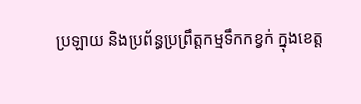ប្រឡាយ និងប្រព័ន្ធប្រព្រឹត្តកម្មទឹកកខ្វក់ ក្នុងខេត្ត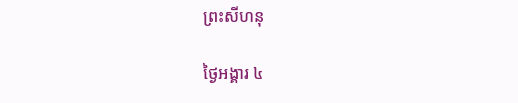ព្រះសីហនុ

ថ្ងៃអង្គារ ៤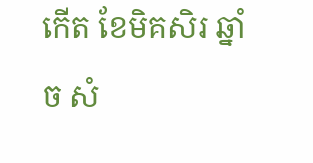កើត ខែមិគសិរ ឆ្នាំច សំ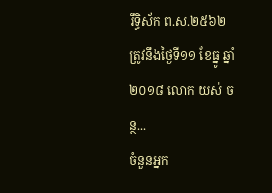រឹទ្ធិស័ក ព.ស.២៥៦២ ត្រូវនឹងថ្ងៃទី១១ ខែធ្នូ ឆ្នាំ២០១៨ លោក យស់ ចន្ថ...
ចំនួនអ្នក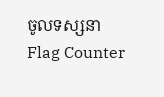ចូលទស្សនា
Flag Counter